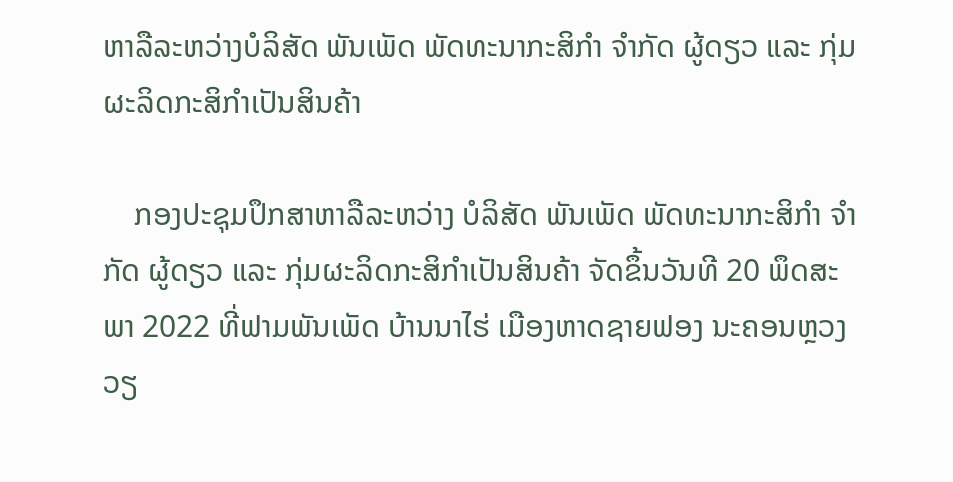ຫາລືລະຫວ່າງບໍລິສັດ ພັນເພັດ ພັດທະນາກະສິກໍາ ຈໍາກັດ ຜູ້ດຽວ ແລະ ກຸ່ມຜະລິດກະສິກໍາເປັນສິນຄ້າ

    ກອງປະຊຸມປຶກສາຫາລືລະຫວ່າງ ບໍລິສັດ ພັນເພັດ ພັດທະນາກະສິກໍາ ຈໍາກັດ ຜູ້ດຽວ ແລະ ກຸ່ມຜະລິດກະສິກໍາເປັນສິນຄ້າ ຈັດຂຶ້ນວັນທີ 20 ພຶດສະພາ 2022 ທີ່ຟາມພັນເພັດ ບ້ານນາໄຮ່ ເມືອງຫາດຊາຍຟອງ ນະຄອນຫຼວງວຽ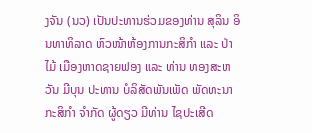ງຈັນ (ນວ) ເປັນປະທານຮ່ວມຂອງທ່ານ ສຸລິນ ອິນທາທິລາດ ຫົວໜ້າຫ້ອງການກະສິກໍາ ແລະ ປ່າໄມ້ ເມືອງຫາດຊາຍຟອງ ແລະ ທ່ານ ທອງສະຫວັນ ມີບຸນ ປະທານ ບໍລິສັດພັນເພັດ ພັດທະນາກະສິກໍາ ຈໍາກັດ ຜູ້ດຽວ ມີທ່ານ ໄຊປະເສີດ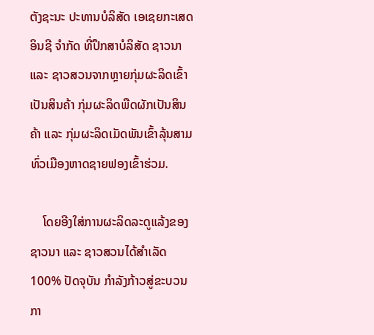ຕັງຊະນະ ປະທານບໍລິສັດ ເອເຊຍກະເສດອິນຊີ ຈໍາກັດ ທີ່ປຶກສາບໍລິສັດ ຊາວນາ ແລະ ຊາວສວນຈາກຫຼາຍກຸ່ມຜະລິດເຂົ້າເປັນສິນຄ້າ ກຸ່ມຜະລິດພືດຜັກເປັນສິນຄ້າ ແລະ ກຸ່ມຜະລິດເມັດພັນເຂົ້າລຸ້ນສາມທົ່ວເມືອງຫາດຊາຍຟອງເຂົ້າຮ່ວມ.

    ໂດຍອີງໃສ່ການຜະລິດລະດູແລ້ງຂອງຊາວນາ ແລະ ຊາວສວນໄດ້ສໍາເລັດ 100% ປັດຈຸບັນ ກໍາລັງກ້າວສູ່ຂະບວນກາ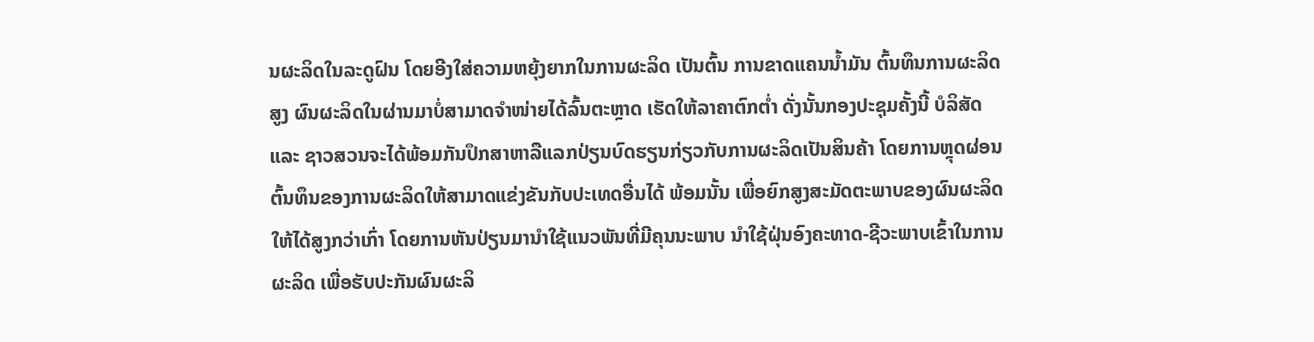ນຜະລິດໃນລະດູຝົນ ໂດຍອີງໃສ່ຄວາມຫຍຸ້ງຍາກໃນການຜະລິດ ເປັນຕົ້ນ ການຂາດແຄນນໍ້າມັນ ຕົ້ນທຶນການຜະລິດສູງ ຜົນຜະລິດໃນຜ່ານມາບໍ່ສາມາດຈໍາໜ່າຍໄດ້ລົ້ນຕະຫຼາດ ເຮັດໃຫ້ລາຄາຕົກຕໍ່າ ດັ່ງນັ້ນກອງປະຊຸມຄັ້ງນີ້ ບໍລິສັດ ແລະ ຊາວສວນຈະໄດ້ພ້ອມກັນປຶກສາຫາລືແລກປ່ຽນບົດຮຽນກ່ຽວກັບການຜະລິດເປັນສິນຄ້າ ໂດຍການຫຼຸດຜ່ອນຕົ້ນທຶນຂອງການຜະລິດໃຫ້ສາມາດແຂ່ງຂັນກັບປະເທດອື່ນໄດ້ ພ້ອມນັ້ນ ເພື່ອຍົກສູງສະມັດຕະພາບຂອງຜົນຜະລິດໃຫ້ໄດ້ສູງກວ່າເກົ່າ ໂດຍການຫັນປ່ຽນມານໍາໃຊ້ແນວພັນທີ່ມີຄຸນນະພາບ ນໍາໃຊ້ຝຸ່ນອົງຄະທາດ-ຊີວະພາບເຂົ້າໃນການຜະລິດ ເພື່ອຮັບປະກັນຜົນຜະລິ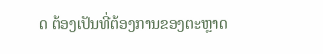ດ ຕ້ອງເປັນທີ່ຕ້ອງການຂອງຕະຫຼາດ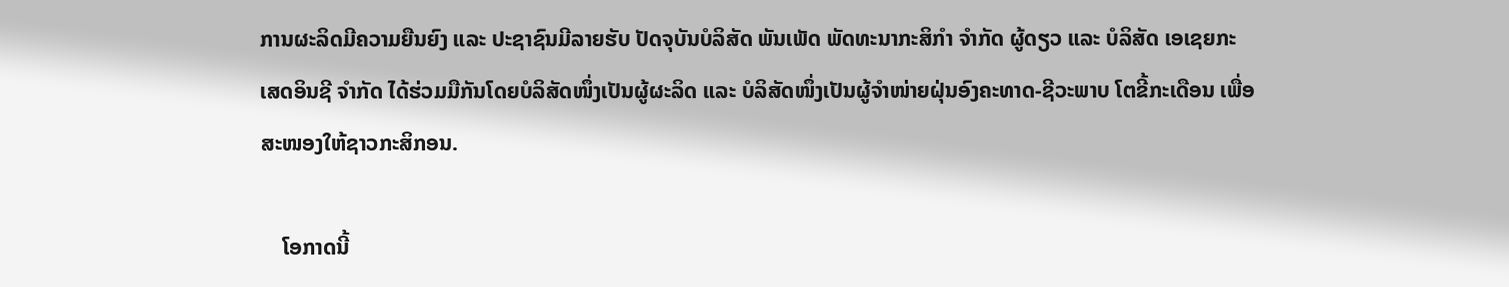ການຜະລິດມີຄວາມຍືນຍົງ ແລະ ປະຊາຊົນມີລາຍຮັບ ປັດຈຸບັນບໍລິສັດ ພັນເພັດ ພັດທະນາກະສິກໍາ ຈໍາກັດ ຜູ້ດຽວ ແລະ ບໍລິສັດ ເອເຊຍກະເສດອິນຊີ ຈໍາກັດ ໄດ້ຮ່ວມມືກັນໂດຍບໍລິສັດໜຶ່ງເປັນຜູ້ຜະລິດ ແລະ ບໍລິສັດໜຶ່ງເປັນຜູ້ຈໍາໜ່າຍຝຸ່ນອົງຄະທາດ-ຊີວະພາບ ໂຕຂີ້ກະເດືອນ ເພື່ອສະໜອງໃຫ້ຊາວກະສິກອນ.

    ໂອກາດນີ້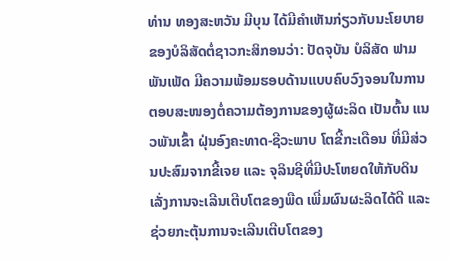ທ່ານ ທອງສະຫວັນ ມີບຸນ ໄດ້ມີຄໍາເຫັນກ່ຽວກັບນະໂຍບາຍຂອງບໍລິສັດຕໍ່ຊາວກະສິກອນວ່າ: ປັດຈຸບັນ ບໍລິສັດ ຟາມພັນເພັດ ມີຄວາມພ້ອມຮອບດ້ານແບບຄົບວົງຈອນໃນການຕອບສະໜອງຕໍ່ຄວາມຕ້ອງການຂອງຜູ້ຜະລິດ ເປັນຕົ້ນ ແນວພັນເຂົ້າ ຝຸ່ນອົງຄະທາດ-ຊີວະພາບ ໂຕຂີ້ກະເດືອນ ທີ່ມີສ່ວນປະສົມຈາກຂີ້ເຈຍ ແລະ ຈຸລິນຊີທີ່ມີປະໂຫຍດໃຫ້ກັບດິນ ເລັ່ງການຈະເລີນເຕີບໂຕຂອງພືດ ເພີ່ມຜົນຜະລິດໄດ້ດີ ແລະ ຊ່ວຍກະຕຸ້ນການຈະເລີນເຕີບໂຕຂອງ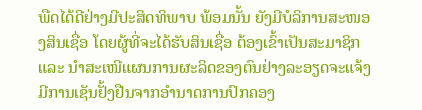ພືດໄດ້ດີຢ່າງມີປະສິດທິພາບ ພ້ອມນັ້ນ ຍັງມີບໍລິການສະໜອງສິນເຊື່ອ ໂດຍຜູ້ທີ່ຈະໄດ້ຮັບສິນເຊື່ອ ຕ້ອງເຂົ້າເປັນສະມາຊິກ ແລະ ນໍາສະເໜີແຜນການຜະລິດຂອງຕົນຢ່າງລະອຽດຈະແຈ້ງ ມີການເຊັນຢັ້ງຢືນຈາກອໍານາດການປົກຄອງ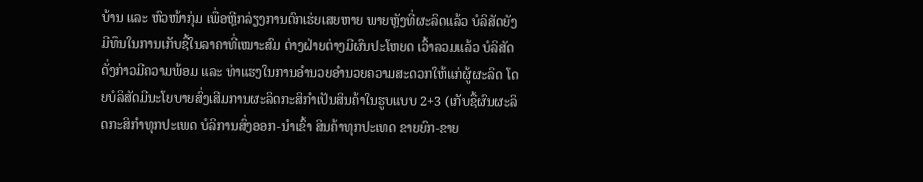ບ້ານ ແລະ ຫົວໜ້າກຸ່ມ ເພື່ອຫຼີກລ່ຽງການຕົກເຮ່ຍເສຍຫາຍ ພາຍຫຼັງທີ່ຜະລິດແລ້ວ ບໍລິສັດຍັງມີທຶນໃນການເກັບຊື້ໃນລາຄາທີ່ເໝາະສົມ ຕ່າງຝ່າຍຕ່າງມີຜົນປະໂຫຍດ ເວົ້າລວມແລ້ວ ບໍລິສັດດັ່ງກ່າວມີຄວາມພ້ອມ ແລະ ທ່າແຮງໃນການອໍານວຍອໍານວຍຄວາມສະດວກໃຫ້ແກ່ຜູ້ຜະລິດ ໂດຍບໍລິສັດມີນະໂຍບາຍສົ່ງເສີມການຜະລິດກະສິກໍາເປັນສິນຄ້າໃນຮູບແບບ 2+3 (ເກັບຊື້ຜົນຜະລິດກະສິກໍາທຸກປະເພດ ບໍລິການສົ່ງອອກ-ນໍາເຂົ້າ ສິນຄ້າທຸກປະເທດ ຂາຍຍົກ-ຂາຍ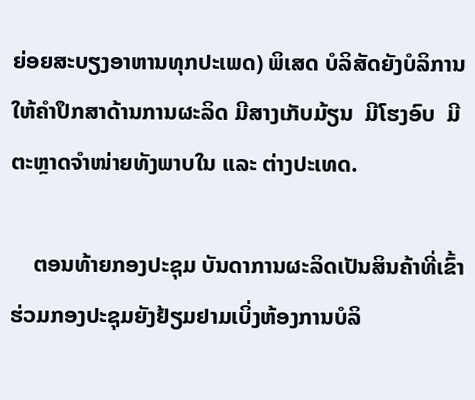ຍ່ອຍສະບຽງອາຫານທຸກປະເພດ) ພິເສດ ບໍລິສັດຍັງບໍລິການໃຫ້ຄໍາປຶກສາດ້ານການຜະລິດ ມີສາງເກັບມ້ຽນ  ມີໂຮງອົບ  ມີຕະຫຼາດຈໍາໜ່າຍທັງພາບໃນ ແລະ ຕ່າງປະເທດ.

    ຕອນທ້າຍກອງປະຊຸມ ບັນດາການຜະລິດເປັນສິນຄ້າທີ່ເຂົ້າຮ່ວມກອງປະຊຸມຍັງຢ້ຽມຢາມເບິ່ງຫ້ອງການບໍລິ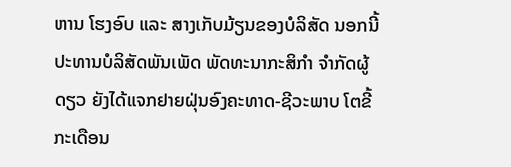ຫານ ໂຮງອົບ ແລະ ສາງເກັບມ້ຽນຂອງບໍລິສັດ ນອກນີ້ ປະທານບໍລິສັດພັນເພັດ ພັດທະນາກະສິກໍາ ຈໍາກັດຜູ້ດຽວ ຍັງໄດ້ແຈກຢາຍຝຸ່ນອົງຄະທາດ-ຊີວະພາບ ໂຕຂີ້ກະເດືອນ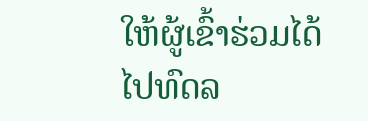ໃຫ້ຜູ້ເຂົ້າຮ່ວມໄດ້ໄປທົດລ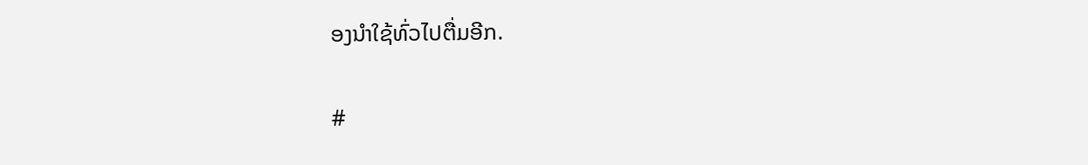ອງນໍາໃຊ້ທົ່ວໄປຕື່ມອີກ.

#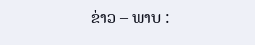ຂ່າວ – ພາບ :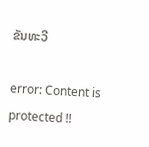ຂັນທະວີ

error: Content is protected !!